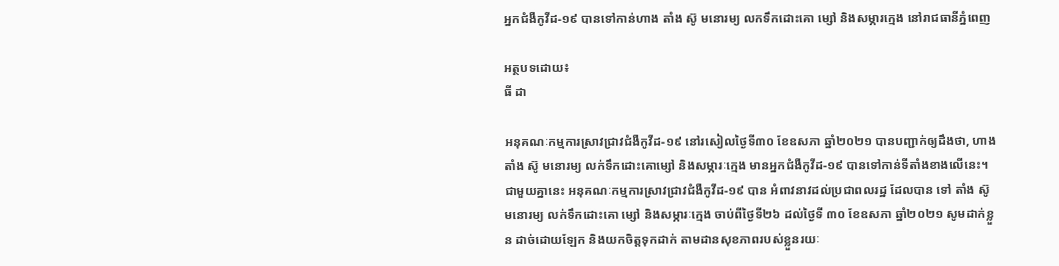អ្នកជំងឺកូវីដ-១៩ បានទៅកាន់ហាង តាំង ស៊ូ មនោរម្យ លកទឹកដោះគោ ម្សៅ និងសម្ភារក្មេង នៅរាជធានីភ្នំពេញ

អត្ថបទដោយ៖
ធី ដា

អនុគណៈកម្មការស្រាវជ្រាវជំងឺកូវីដ-១៩ នៅរសៀលថ្ងៃទី៣០ ខែឧសភា ឆ្នាំ២០២១ បានបញ្ជាក់ឲ្យដឹងថា, ហាងតាំង ស៊ូ មនោរម្យ លក់ទឹកដោះគោម្សៅ និងសម្ភារៈក្មេង មានអ្នកជំងឺកូវីដ-១៩ បានទៅកាន់ទីតាំងខាងលើនេះ។ ជាមួយគ្នានេះ អនុគណៈកម្មការស្រាវជ្រាវជំងឺកូវីដ-១៩ បាន អំពាវនាវដល់ប្រជាពលរដ្ឋ ដែលបាន ទៅ តាំង ស៊ូ មនោរម្យ លក់ទឹកដោះគោ ម្សៅ និងសម្ភារៈក្មេង ចាប់ពីថ្ងៃទី២៦ ដល់ថ្ងៃទី ៣០ ខែឧសភា ឆ្នាំ២០២១ សូមដាក់ខ្លួន ដាច់ដោយឡែក និងយកចិត្តទុកដាក់ តាមដានសុខភាពរបស់ខ្លួនរយៈ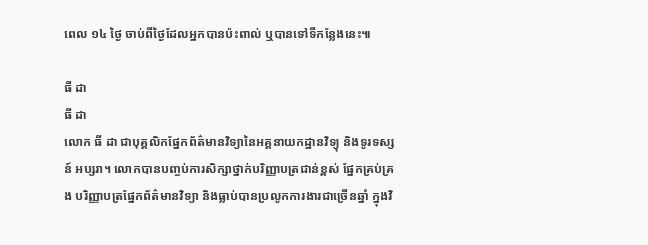ពេល ១៤ ថ្ងៃ ចាប់ពីថ្ងៃដែលអ្នកបានប៉ះពាល់ ឬបានទៅទីកន្លែងនេះ៕

ធី ដា
ធី ដា
លោក ធី ដា ជាបុគ្គលិកផ្នែកព័ត៌មានវិទ្យានៃអគ្គនាយកដ្ឋានវិទ្យុ និងទូរទស្សន៍ អប្សរា។ លោកបានបញ្ចប់ការសិក្សាថ្នាក់បរិញ្ញាបត្រជាន់ខ្ពស់ ផ្នែកគ្រប់គ្រង បរិញ្ញាបត្រផ្នែកព័ត៌មានវិទ្យា និងធ្លាប់បានប្រលូកការងារជាច្រើនឆ្នាំ ក្នុងវិ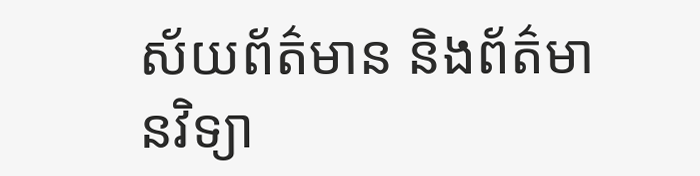ស័យព័ត៌មាន និងព័ត៌មានវិទ្យា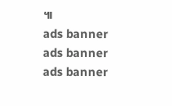៕
ads banner
ads banner
ads banner